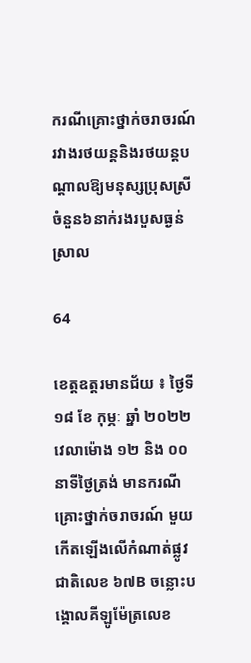ករណីគ្រោះថ្នាក់ចរាចរណ៍រវាងរថយន្ដនិងរថយន្ដបណ្ដាលឱ្យមនុស្សប្រុសស្រីចំនួន៦នាក់រងរបួសធ្ងន់ស្រាល

64

ខេត្តឧត្ដរមានជ័យ ៖ ថ្ងៃទី ១៨ ខែ កុម្ភៈ ឆ្នាំ ២០២២ វេលាម៉ោង ១២ និង ០០ នាទីថ្ងៃត្រង់ មានករណី គ្រោះថ្នាក់ចរាចរណ៍ មួយកើតឡើងលើកំណាត់ផ្លូវជាតិលេខ ៦៧B ចន្លោះបង្គោលគីឡូម៉ែត្រលេខ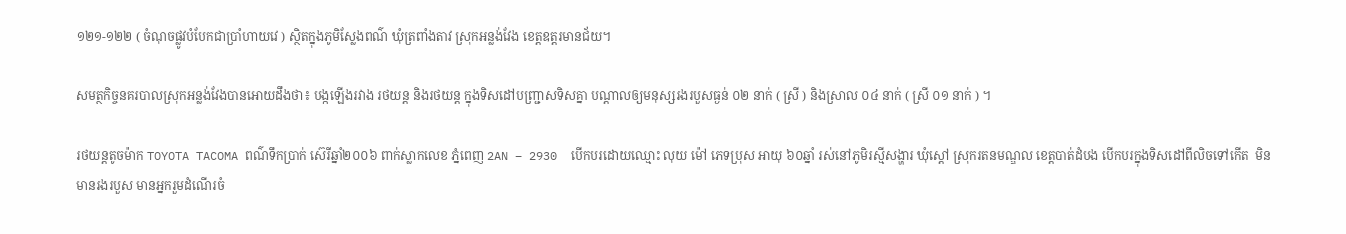១២១-១២២ ( ចំណុចផ្លូវបំបែកជាប្រាំហាយវេ ) ស្ថិតក្នុងភូមិស្លែងពណ៌ ឃុំត្រពាំងតាវ ស្រុកអន្លង់វែង ខេត្តឧត្តរមានជ័យ។

សមត្ថកិច្ចនគរបាលស្រុកអន្លង់វែងបានអោយដឹងថា៖ បង្កឡើងរវាង រថយន្ត និងរថយន្ត ក្នុងទិសដៅបញ្ជ្រាសទិសគ្នា បណ្តាលឲ្យមនុស្សរងរបួសធ្ងន់ ០២ នាក់ ( ស្រី ) និងស្រាល ០៤ នាក់ ( ស្រី ០១ នាក់ ) ។

រថយន្តតូចម៉ាក TOYOTA TACOMA ពណ៌ទឹកប្រាក់ ស៊េរីឆ្នាំ២០០៦ ពាក់ស្លាកលេខ ភ្នំពេញ 2AN – 2930  បើកបរដោយឈ្មោះ លុយ ម៉ៅ ភេទប្រុស អាយុ ៦០ឆ្នាំ រស់នៅភូមិរស្មីសង្ហារ ឃុំស្តៅ ស្រុករតនមណ្ឌល ខេត្តបាត់ដំបង បើកបរក្នុងទិសដៅពីលិចទៅកើត  មិនមានរងរបួស មានអ្នករួមដំណើរចំ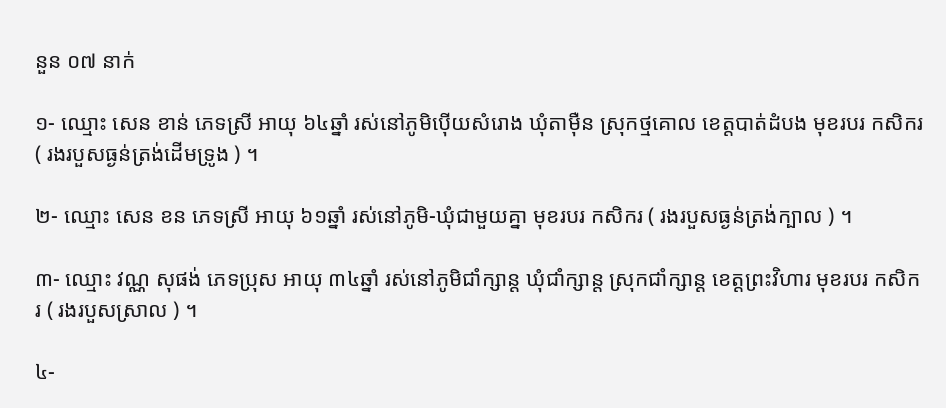នួន ០៧ នាក់

១- ឈ្មោះ សេន ខាន់ ភេទស្រី អាយុ ៦៤ឆ្នាំ រស់នៅភូមិប៉ើយសំរោង ឃុំតាម៉ឺន ស្រុកថ្មគោល ខេត្តបាត់ដំបង មុខរបរ កសិករ ( រងរបួសធ្ងន់ត្រង់ដើមទ្រូង ) ។

២- ឈ្មោះ សេន ខន ភេទស្រី អាយុ ៦១ឆ្នាំ រស់នៅភូមិ-ឃុំជាមួយគ្នា មុខរបរ កសិករ ( រងរបួសធ្ងន់ត្រង់ក្បាល ) ។

៣- ឈ្មោះ វណ្ណ សុផង់ ភេទប្រុស អាយុ ៣៤ឆ្នាំ រស់នៅភូមិជាំក្សាន្ត ឃុំជាំក្សាន្ត ស្រុកជាំក្សាន្ត ខេត្តព្រះវិហារ មុខរបរ កសិករ ( រងរបួសស្រាល ) ។

៤-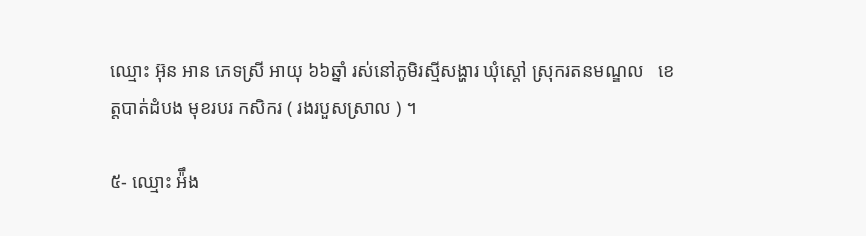ឈ្មោះ អ៊ុន អាន ភេទស្រី អាយុ ៦៦ឆ្នាំ រស់នៅភូមិរស្មីសង្ហារ ឃុំស្តៅ ស្រុករតនមណ្ឌល   ខេត្តបាត់ដំបង មុខរបរ កសិករ ( រងរបួសស្រាល ) ។

៥- ឈ្មោះ អ៉ឹង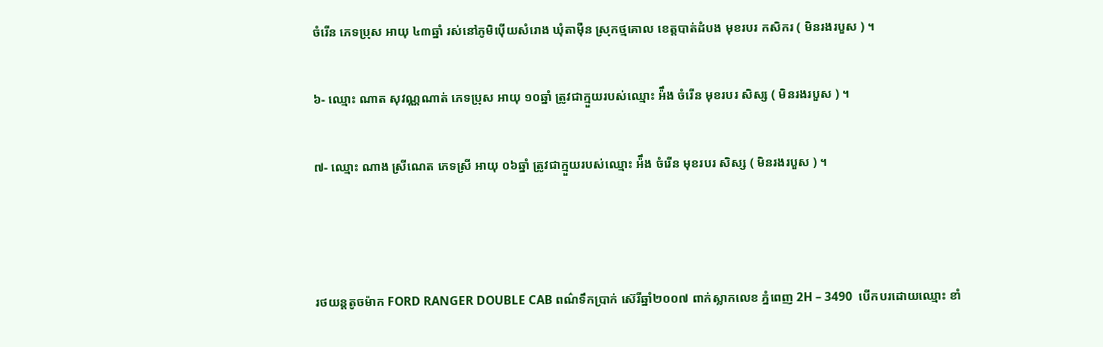ចំរើន ភេទប្រុស អាយុ ៤៣ឆ្នាំ រស់នៅភូមិប៉ើយសំរោង ឃុំតាម៉ឺន ស្រុកថ្មគោល ខេត្តបាត់ដំបង មុខរបរ កសិករ ( មិនរងរបួស ) ។

៦- ឈ្មោះ ណាត សុវណ្ណណាត់ ភេទប្រុស អាយុ ១០ឆ្នាំ ត្រូវជាក្មួយរបស់ឈ្មោះ អ៉ឹង ចំរើន មុខរបរ សិស្ស ( មិនរងរបួស ) ។

៧- ឈ្មោះ ណាង ស្រីណេត ភេទស្រី អាយុ ០៦ឆ្នាំ ត្រូវជាក្មួយរបស់ឈ្មោះ អ៉ឹង ចំរើន មុខរបរ សិស្ស ( មិនរងរបួស ) ។



រថយន្តតូចម៉ាក FORD RANGER DOUBLE CAB ពណ៌ទឹកប្រាក់ ស៊េរីឆ្នាំ២០០៧ ពាក់ស្លាកលេខ ភ្នំពេញ 2H – 3490  បើកបរដោយឈ្មោះ ខាំ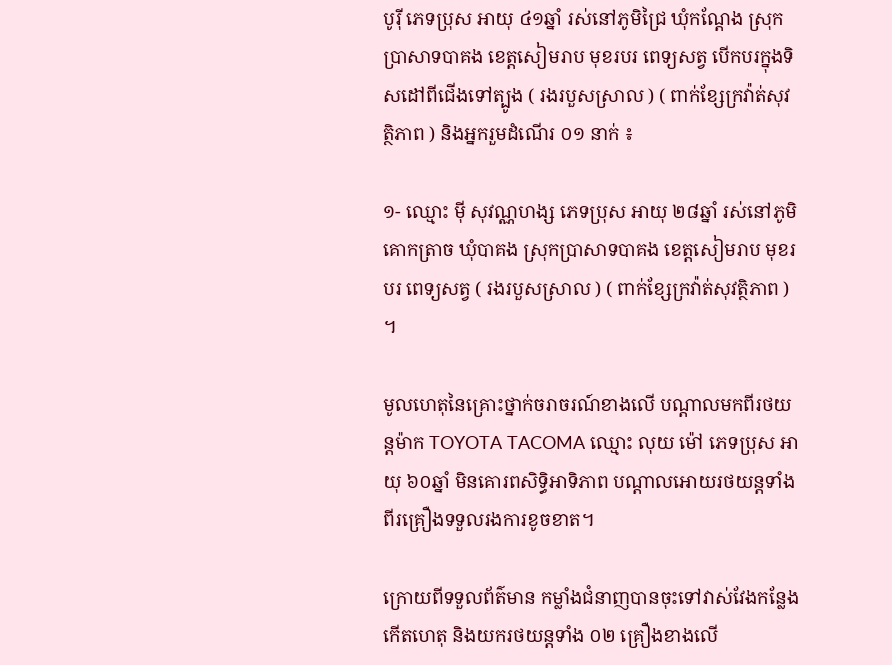បូរ៉ី ភេទប្រុស អាយុ ៤១ឆ្នាំ រស់នៅភូមិជ្រៃ ឃុំកណ្តែង ស្រុកប្រាសាទបាគង ខេត្តសៀមរាប មុខរបរ ពេទ្យសត្វ បើកបរក្នុងទិសដៅពីជើងទៅត្បូង ( រងរបួសស្រាល ) ( ពាក់ខ្សែក្រវ៉ាត់សុវត្ថិភាព ) និងអ្នករួមដំណើរ ០១ នាក់ ៖

១- ឈ្មោះ ម៉ី សុវណ្ណហង្ស ភេទប្រុស អាយុ ២៨ឆ្នាំ រស់នៅភូមិគោកត្រាច ឃុំបាគង ស្រុកប្រាសាទបាគង ខេត្តសៀមរាប មុខរបរ ពេទ្យសត្វ ( រងរបួសស្រាល ) ( ពាក់ខ្សែក្រវ៉ាត់សុវត្ថិភាព ) ។

មូលហេតុនៃគ្រោះថ្នាក់ចរាចរណ៍ខាងលើ បណ្តាលមកពីរថយន្តម៉ាក TOYOTA TACOMA ឈ្មោះ លុយ ម៉ៅ ភេទប្រុស អាយុ ៦០ឆ្នាំ មិនគោរពសិទ្ធិអាទិភាព បណ្ដាលអោយរថយន្ដទាំងពីរគ្រឿងទទួលរងការខូចខាត។

ក្រោយពីទទួលព័ត៌មាន កម្លាំងជំនាញបានចុះទៅវាស់វែងកន្លែងកើតហេតុ និងយករថយន្តទាំង ០២ គ្រឿងខាងលើ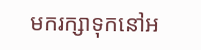មករក្សាទុកនៅអ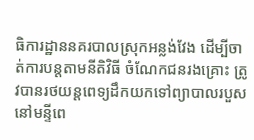ធិការដ្ឋាននគរបាលស្រុកអន្លង់វែង ដើម្បីចាត់ការបន្តតាមនីតិវិធី ចំណែកជនរងគ្រោះ ត្រូវបានរថយន្តពេទ្យដឹកយកទៅព្យាបាលរបួសនៅមន្ទីពេ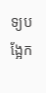ទ្យបង្អែក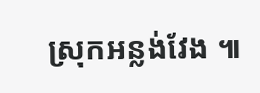ស្រុកអន្លង់វែង ៕